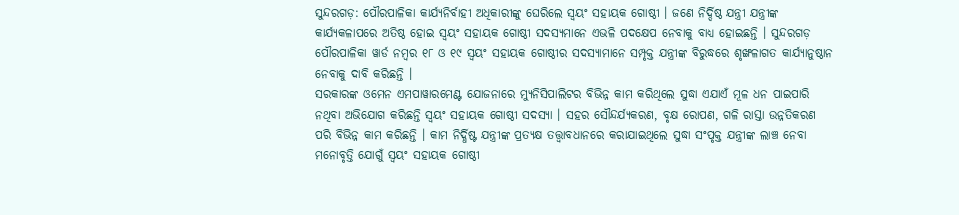ସୁନ୍ଦରଗଡ଼: ପୌରପାଳିକା କାର୍ଯ୍ୟନିର୍ବାହୀ ଅଧିକାରୀଙ୍କୁ ଘେରିଲେ ସ୍ବୟଂ ସହାୟକ ଗୋଷ୍ଠୀ । ଜଣେ ନିର୍ଦ୍ଦିଷ୍ଠ ଯନ୍ତ୍ରୀ ଯନ୍ତ୍ରୀଙ୍କ କାର୍ଯ୍ୟକଳାପରେ ଅତିଷ୍ଠ ହୋଇ ସ୍ବୟଂ ସହାୟକ ଗୋଷ୍ଠୀ ସଦସ୍ୟମାନେ ଏଭଳି ପଦକ୍ଷେପ ନେବାକୁ ବାଧ୍ୟ ହୋଇଛନ୍ତି । ସୁନ୍ଦରଗଡ଼ ପୌରପାଳିକା ୱାର୍ଡ ନମ୍ବର ୧୮ ଓ ୧୯ ସ୍ବୟଂ ସହାୟକ ଗୋଷ୍ଠୀର ସଦସ୍ୟାମାନେ ସମ୍ପୃକ୍ତ ଯନ୍ତ୍ରୀଙ୍କ ବିରୁଦ୍ଧରେ ଶୃଙ୍ଖଳାଗତ କାର୍ଯ୍ୟାନୁଷ୍ଠାନ ନେବାକୁ ଦାବି କରିଛନ୍ତି ।
ସରକାରଙ୍କ ଓମେନ ଏମପାୱାରମେଣ୍ଟ ଯୋଜନାରେ ମ୍ୟୁନିସିପାଲିଟର ବିଭିନ୍ନ କାମ କରିଥିଲେ ସୁଦ୍ଧା ଏଯାଏଁ ମୂଳ ଧନ ପାଇପାରି ନଥିବା ଅଭିଯୋଗ କରିଛନ୍ତି ସ୍ବୟଂ ସହାୟକ ଗୋଷ୍ଠୀ ସଦସ୍ୟା । ସହର ସୌନ୍ଦର୍ଯ୍ୟକରଣ, ବୃକ୍ଷ ରୋପଣ, ଗଳି ରାସ୍ତା ଉନ୍ନତିକରଣ ପରି ବିଭିନ୍ନ କାମ କରିଛନ୍ତି । କାମ ନିର୍ଦ୍ଧିଷ୍ଟ ଯନ୍ତ୍ରୀଙ୍କ ପ୍ରତ୍ୟକ୍ଷ ତତ୍ତ୍ୱାବଧାନରେ କରାଯାଇଥିଲେ ସୁଦ୍ଧା ସଂପୃକ୍ତ ଯନ୍ତ୍ରୀଙ୍କ ଲାଞ୍ଚ ନେବା ମନୋବୃତ୍ତି ଯୋଗୁଁ ସ୍ବୟଂ ସହାୟକ ଗୋଷ୍ଠୀ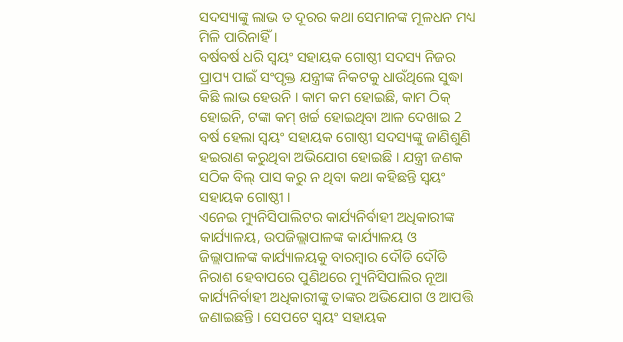ସଦସ୍ୟାଙ୍କୁ ଲାଭ ତ ଦୂରର କଥା ସେମାନଙ୍କ ମୂଳଧନ ମଧ୍ୟ ମିଳି ପାରିନାହିଁ ।
ବର୍ଷବର୍ଷ ଧରି ସ୍ବୟଂ ସହାୟକ ଗୋଷ୍ଠୀ ସଦସ୍ୟ ନିଜର ପ୍ରାପ୍ୟ ପାଇଁ ସଂପୃକ୍ତ ଯନ୍ତ୍ରୀଙ୍କ ନିକଟକୁ ଧାଉଁଥିଲେ ସୁଦ୍ଧା କିଛି ଲାଭ ହେଉନି । କାମ କମ ହୋଇଛି, କାମ ଠିକ୍ ହୋଇନି, ଟଙ୍କା କମ୍ ଖର୍ଚ୍ଚ ହୋଇଥିବା ଆଳ ଦେଖାଇ 2 ବର୍ଷ ହେଲା ସ୍ବୟଂ ସହାୟକ ଗୋଷ୍ଠୀ ସଦସ୍ୟଙ୍କୁ ଜାଣିଶୁଣି ହଇରାଣ କରୁଥିବା ଅଭିଯୋଗ ହୋଇଛି । ଯନ୍ତ୍ରୀ ଜଣକ ସଠିକ ବିଲ୍ ପାସ କରୁ ନ ଥିବା କଥା କହିଛନ୍ତି ସ୍ବୟଂ ସହାୟକ ଗୋଷ୍ଠୀ ।
ଏନେଇ ମ୍ୟୁନିସିପାଲିଟର କାର୍ଯ୍ୟନିର୍ବାହୀ ଅଧିକାରୀଙ୍କ କାର୍ଯ୍ୟାଳୟ, ଉପଜିଲ୍ଲାପାଳଙ୍କ କାର୍ଯ୍ୟାଳୟ ଓ ଜିଲ୍ଲାପାଳଙ୍କ କାର୍ଯ୍ୟାଳୟକୁ ବାରମ୍ବାର ଦୌଡି ଦୌଡି ନିରାଶ ହେବାପରେ ପୁଣିଥରେ ମ୍ୟୁନିସିପାଲିର ନୂଆ କାର୍ଯ୍ୟନିର୍ବାହୀ ଅଧିକାରୀଙ୍କୁ ତାଙ୍କର ଅଭିଯୋଗ ଓ ଆପତ୍ତି ଜଣାଇଛନ୍ତି । ସେପଟେ ସ୍ବୟଂ ସହାୟକ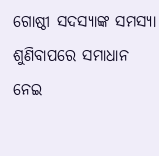ଗୋଷ୍ଠୀ ସଦସ୍ୟାଙ୍କ ସମସ୍ୟା ଶୁଣିବାପରେ ସମାଧାନ ନେଇ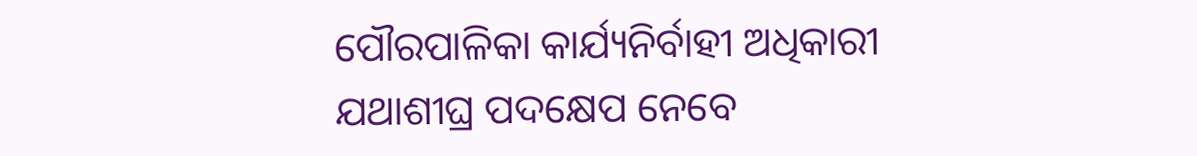ପୌରପାଳିକା କାର୍ଯ୍ୟନିର୍ବାହୀ ଅଧିକାରୀ ଯଥାଶୀଘ୍ର ପଦକ୍ଷେପ ନେବେ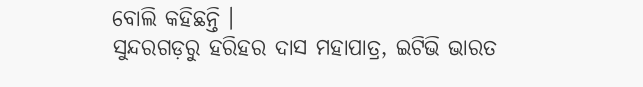ବୋଲି କହିଛନ୍ତି ।
ସୁନ୍ଦରଗଡ଼ରୁ ହରିହର ଦାସ ମହାପାତ୍ର, ଇଟିଭି ଭାରତ